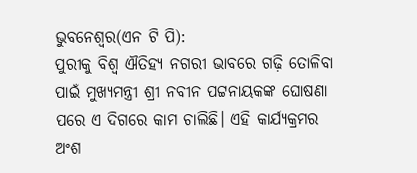ଭୁବନେଶ୍ୱର(ଏନ ଟି ପି):
ପୁରୀକୁ ବିଶ୍ବ ଐତିହ୍ୟ ନଗରୀ ଭାବରେ ଗଢ଼ି ତୋଳିବା ପାଇଁ ମୁଖ୍ୟମନ୍ତ୍ରୀ ଶ୍ରୀ ନବୀନ ପଟ୍ଟନାୟକଙ୍କ ଘୋଷଣା ପରେ ଏ ଦିଗରେ କାମ ଚାଲିଛି। ଏହି କାର୍ଯ୍ୟକ୍ରମର ଅଂଶ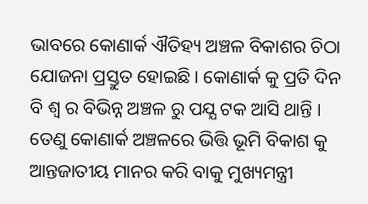ଭାବରେ କୋଣାର୍କ ଐତିହ୍ୟ ଅଞ୍ଚଳ ବିକାଶର ଚିଠା ଯୋଜନା ପ୍ରସ୍ତୁତ ହୋଇଛି। କୋଣାର୍କ କୁ ପ୍ରତି ଦିନ ବି ଶ୍ବ ର ବିଭିନ୍ନ ଅଞ୍ଚଳ ରୁ ପଯ୍ଯ ଟକ ଆସି ଥାନ୍ତି । ତେଣୁ କୋଣାର୍କ ଅଞ୍ଚଳରେ ଭିତ୍ତି ଭୂମି ବିକାଶ କୁ ଆନ୍ତଜାତୀୟ ମାନର କରି ବାକୁ ମୁଖ୍ୟମନ୍ତ୍ରୀ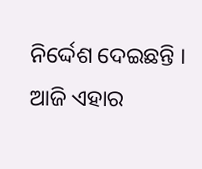ନିର୍ଦ୍ଦେଶ ଦେଇଛନ୍ତି । ଆଜି ଏହାର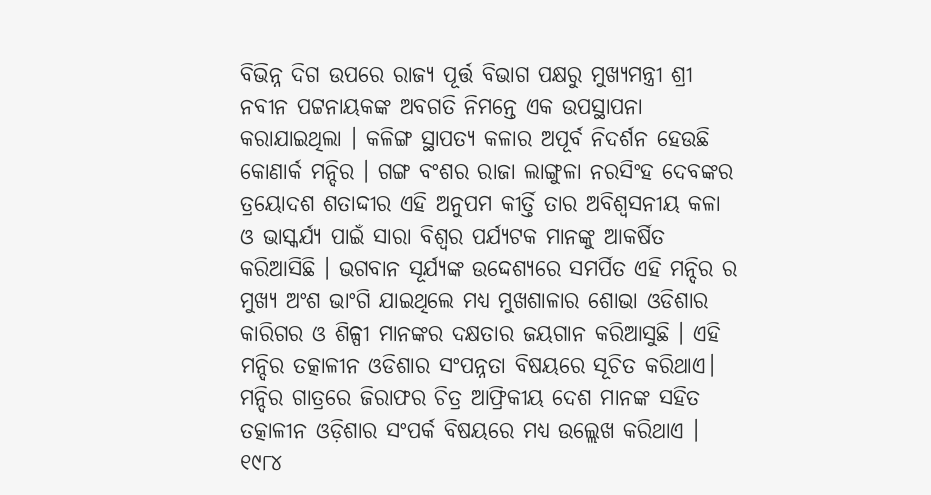ବିଭିନ୍ନ ଦିଗ ଉପରେ ରାଜ୍ୟ ପୂର୍ତ୍ତ ବିଭାଗ ପକ୍ଷରୁ ମୁଖ୍ୟମନ୍ତ୍ରୀ ଶ୍ରୀ ନବୀନ ପଟ୍ଟନାୟକଙ୍କ ଅବଗତି ନିମନ୍ତେ ଏକ ଉପସ୍ଥାପନା କରାଯାଇଥିଲା । କଳିଙ୍ଗ ସ୍ଥାପତ୍ୟ କଳାର ଅପୂର୍ବ ନିଦର୍ଶନ ହେଉଛି କୋଣାର୍କ ମନ୍ଦିର । ଗଙ୍ଗ ବଂଶର ରାଜା ଲାଙ୍ଗୁଳା ନରସିଂହ ଦେବଙ୍କର ତ୍ରୟୋଦଶ ଶତାଦ୍ଦୀର ଏହି ଅନୁପମ କୀର୍ତ୍ତି ତାର ଅବିଶ୍ବସନୀୟ କଳା ଓ ଭାସ୍କର୍ଯ୍ୟ ପାଇଁ ସାରା ବିଶ୍ବର ପର୍ଯ୍ୟଟକ ମାନଙ୍କୁ ଆକର୍ଷିତ କରିଆସିଛି । ଭଗବାନ ସୂର୍ଯ୍ୟଙ୍କ ଉଦ୍ଦେଶ୍ୟରେ ସମର୍ପିତ ଏହି ମନ୍ଦିର ର ମୁଖ୍ୟ ଅଂଶ ଭାଂଗି ଯାଇଥିଲେ ମଧ୍ୟ ମୁଖଶାଳାର ଶୋଭା ଓଡିଶାର କାରିଗର ଓ ଶିଳ୍ପୀ ମାନଙ୍କର ଦକ୍ଷତାର ଜୟଗାନ କରିଆସୁଛି । ଏହି ମନ୍ଦିର ତତ୍କାଳୀନ ଓଡିଶାର ସଂପନ୍ନତା ବିଷୟରେ ସୂଚିତ କରିଥାଏ। ମନ୍ଦିର ଗାତ୍ରରେ ଜିରାଫର ଚିତ୍ର ଆଫ୍ରିକୀୟ ଦେଶ ମାନଙ୍କ ସହିତ ତତ୍କାଳୀନ ଓଡ଼ିଶାର ସଂପର୍କ ବିଷୟରେ ମଧ୍ୟ ଉଲ୍ଲେଖ କରିଥାଏ । ୧୯୮୪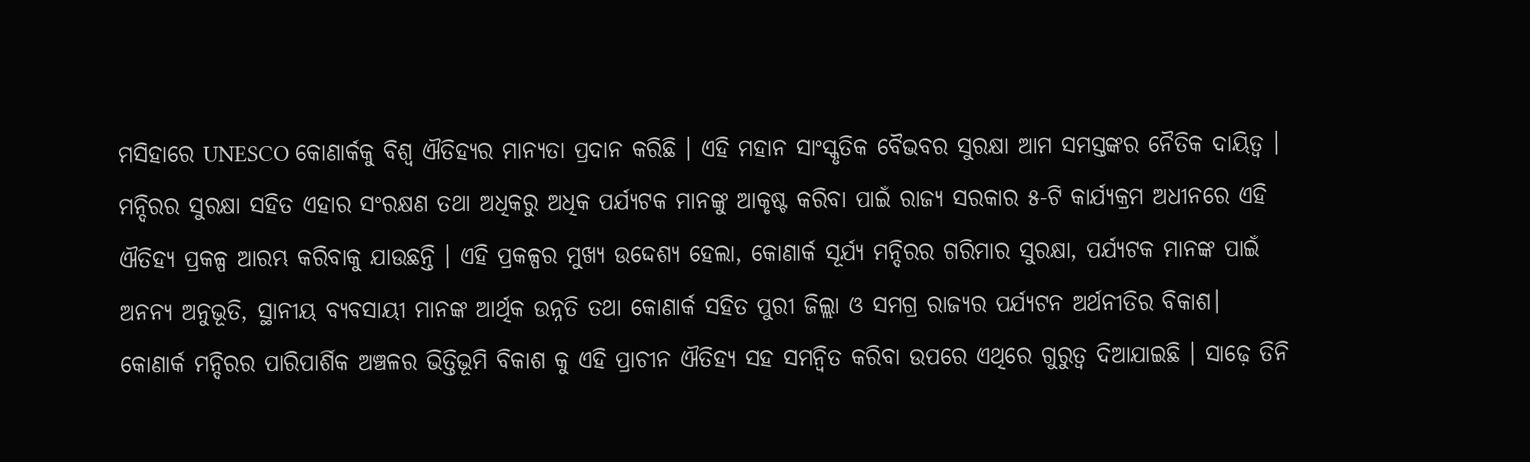ମସିହାରେ UNESCO କୋଣାର୍କକୁ ବିଶ୍ବ ଐତିହ୍ୟର ମାନ୍ୟତା ପ୍ରଦାନ କରିଛି । ଏହି ମହାନ ସାଂସ୍କୃତିକ ବୈଭବର ସୁରକ୍ଷା ଆମ ସମସ୍ତଙ୍କର ନୈତିକ ଦାୟିତ୍ବ ।
ମନ୍ଦିରର ସୁରକ୍ଷା ସହିତ ଏହାର ସଂରକ୍ଷଣ ତଥା ଅଧିକରୁ ଅଧିକ ପର୍ଯ୍ୟଟକ ମାନଙ୍କୁ ଆକୃଷ୍ଟ କରିବା ପାଇଁ ରାଜ୍ୟ ସରକାର ୫-ଟି କାର୍ଯ୍ୟକ୍ରମ ଅଧୀନରେ ଏହି ଐତିହ୍ୟ ପ୍ରକଳ୍ପ ଆରମ୍ଭ କରିବାକୁ ଯାଉଛନ୍ତି । ଏହି ପ୍ରକଳ୍ପର ମୁଖ୍ୟ ଉଦ୍ଦେଶ୍ୟ ହେଲା, କୋଣାର୍କ ସୂର୍ଯ୍ୟ ମନ୍ଦିରର ଗରିମାର ସୁରକ୍ଷା, ପର୍ଯ୍ୟଟକ ମାନଙ୍କ ପାଇଁ ଅନନ୍ୟ ଅନୁଭୂତି, ସ୍ଥାନୀୟ ବ୍ୟବସାୟୀ ମାନଙ୍କ ଆର୍ଥିକ ଉନ୍ନତି ତଥା କୋଣାର୍କ ସହିତ ପୁରୀ ଜିଲ୍ଲା ଓ ସମଗ୍ର ରାଜ୍ୟର ପର୍ଯ୍ୟଟନ ଅର୍ଥନୀତିର ବିକାଶ। କୋଣାର୍କ ମନ୍ଦିରର ପାରିପାର୍ଶିକ ଅଞ୍ଚଳର ଭିତ୍ତିଭୂମି ବିକାଶ କୁ ଏହି ପ୍ରାଚୀନ ଐତିହ୍ୟ ସହ ସମନ୍ବିତ କରିବା ଉପରେ ଏଥିରେ ଗୁରୁତ୍ୱ ଦିଆଯାଇଛି । ସାଢ଼େ ତିନି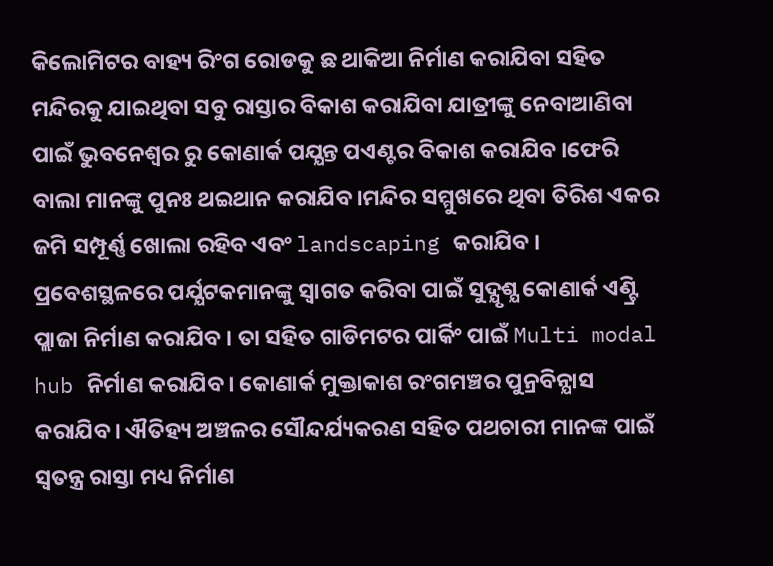କିଲୋମିଟର ବାହ୍ୟ ରିଂଗ ରୋଡକୁ ଛ ଥାକିଆ ନିର୍ମାଣ କରାଯିବା ସହିତ ମନ୍ଦିରକୁ ଯାଇଥିବା ସବୁ ରାସ୍ତାର ବିକାଶ କରାଯିବା ଯାତ୍ରୀଙ୍କୁ ନେବାଆଣିବା ପାଇଁ ଭୁବନେଶ୍ୱର ରୁ କୋଣାର୍କ ପଯ୍ଯନ୍ତ ପଏଣ୍ଟର ବିକାଶ କରାଯିବ ।ଫେରି ବାଲା ମାନଙ୍କୁ ପୁନଃ ଥଇଥାନ କରାଯିବ।ମନ୍ଦିର ସମ୍ମୁଖରେ ଥିବା ତିରିଶ ଏକର ଜମି ସମ୍ପୂର୍ଣ୍ଣ ଖୋଲା ରହିବ ଏବଂ landscaping କରାଯିବ । ପ୍ରବେଶସ୍ଥଳରେ ପର୍ଯ୍ଯଟକମାନଙ୍କୁ ସ୍ବାଗତ କରିବା ପାଇଁ ସୁଦ୍ଯୃଶ୍ଯ କୋଣାର୍କ ଏଣ୍ଟ୍ରି ପ୍ଲାଜା ନିର୍ମାଣ କରାଯିବ । ତା ସହିତ ଗାଡିମଟର ପାର୍କିଂ ପାଇଁ Multi modal hub ନିର୍ମାଣ କରାଯିବ। କୋଣାର୍କ ମୁକ୍ତାକାଶ ରଂଗମଞ୍ଚର ପୁନ୍ରବିନ୍ଯାସ କରାଯିବ। ଐତିହ୍ୟ ଅଞ୍ଚଳର ସୌନ୍ଦର୍ଯ୍ୟକରଣ ସହିତ ପଥଚାରୀ ମାନଙ୍କ ପାଇଁ ସ୍ବତନ୍ତ୍ର ରାସ୍ତା ମଧ୍ୟ ନିର୍ମାଣ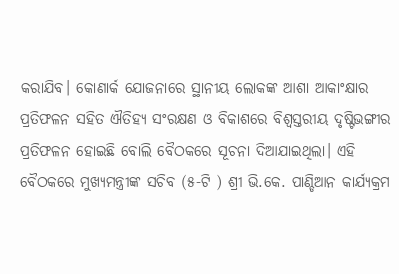କରାଯିବ। କୋଣାର୍କ ଯୋଜନାରେ ସ୍ଥାନୀୟ ଲୋକଙ୍କ ଆଶା ଆକାଂକ୍ଷାର ପ୍ରତିଫଳନ ସହିତ ଐତିହ୍ୟ ସଂରକ୍ଷଣ ଓ ବିକାଶରେ ବିଶ୍ବସ୍ତରୀୟ ଦୃଷ୍ଟିଭଙ୍ଗୀର ପ୍ରତିଫଳନ ହୋଇଛି ବୋଲି ବୈଠକରେ ସୂଚନା ଦିଆଯାଇଥିଲା। ଏହି ବୈଠକରେ ମୁଖ୍ୟମନ୍ତ୍ରୀଙ୍କ ସଚିବ (୫-ଟି ) ଶ୍ରୀ ଭି.କେ. ପାଣ୍ଡିଆନ କାର୍ଯ୍ୟକ୍ରମ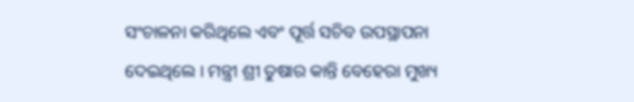ସଂଚାଳନା କରିଥିଲେ ଏବଂ ପୂର୍ତ୍ତ ସଚିବ ଉପସ୍ଥାପନା ଦେଇଥିଲେ । ମନ୍ତ୍ରୀ ଶ୍ରୀ ତୁଷାର କାନ୍ତି ବେହେରା ମୁଖ୍ୟ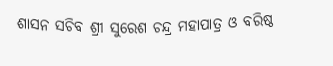ଶାସନ ସଚିବ ଶ୍ରୀ ସୁରେଶ ଚନ୍ଦ୍ର ମହାପାତ୍ର ଓ ବରିଷ୍ଠ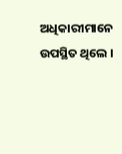ଅଧିକାରୀମାନେ ଉପସ୍ଥିତ ଥିଲେ ।